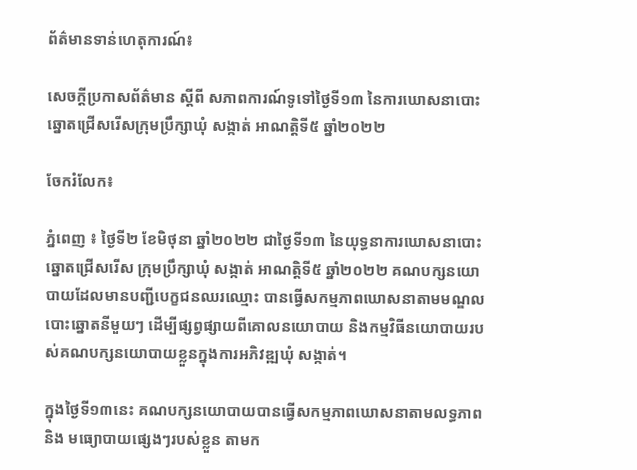ព័ត៌មានទាន់ហេតុការណ៍៖

សេចក្តីប្រកាសព័ត៌មាន ស្ដីពី សភាពការណ៍ទូទៅថ្ងៃទី១៣ នៃការឃោសនាបោះឆ្នោតជ្រើសរើសក្រុមប្រឹក្សាឃុំ សង្កាត់ អាណត្តិទី៥ ឆ្នាំ២០២២

ចែករំលែក៖

ភ្នំពេញ ៖ ថ្ងៃទី២ ខែមិថុនា ឆ្នាំ២០២២ ជាថ្ងៃទី១៣ នៃយុទ្ធនាការឃោសនាបោះឆ្នោតជ្រើសរើស ក្រុមប្រឹក្សាឃុំ សង្កាត់ អាណត្តិទី៥ ឆ្នាំ២០២២ គណបក្សនយោបាយដែលមានបញ្ជីបេក្ខជនឈរឈ្មោះ បានធ្វើសកម្មភាពឃោសនាតាមមណ្ឌលបោះឆ្នោតនីមួយៗ ដើម្បីផ្សព្វផ្សាយពីគោលនយោបាយ និងកម្មវិធីនយោបាយរបស់គណបក្សនយោបាយខ្លួនក្នុងការអភិវឌ្ឍឃុំ សង្កាត់។

ក្នុងថ្ងៃទី១៣នេះ គណបក្សនយោបាយបានធ្វើសកម្មភាពឃោសនាតាមលទ្ធភាព និង មធ្យោបាយផ្សេងៗរបស់ខ្លួន តាមក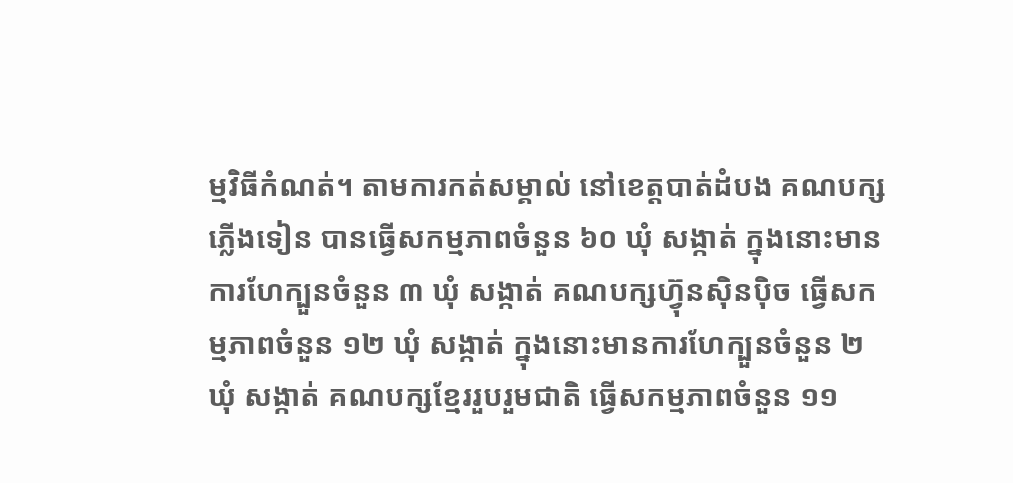ម្មវិធីកំណត់។ តាមការកត់សម្គាល់ នៅខេត្តបាត់ដំបង គណបក្ស ភ្លើងទៀន បានធ្វើសកម្មភាពចំនួន ៦០ ឃុំ សង្កាត់ ក្នុងនោះមានការហែក្បួនចំនួន ៣ ឃុំ សង្កាត់ គណបក្សហ៊្វុនស៊ិនប៉ិច ធ្វើសកម្មភាពចំនួន ១២ ឃុំ សង្កាត់ ក្នុងនោះមានការហែក្បួនចំនួន ២ ឃុំ សង្កាត់ គណបក្សខ្មែររួបរួមជាតិ ធ្វើសកម្មភាពចំនួន ១១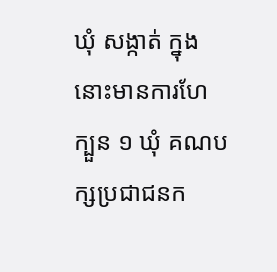ឃុំ សង្កាត់ ក្នុងនោះមានការហែក្បួន ១ ឃុំ គណបក្សប្រជាជនក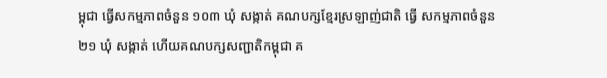ម្ពុជា ធ្វើសកម្មភាពចំនួន ១០៣ ឃុំ សង្កាត់ គណបក្សខ្មែរស្រឡាញ់ជាតិ ធ្វើ សកម្មភាពចំនួន ២១ ឃុំ សង្កាត់ ហើយគណបក្សសញ្ជាតិកម្ពុជា គ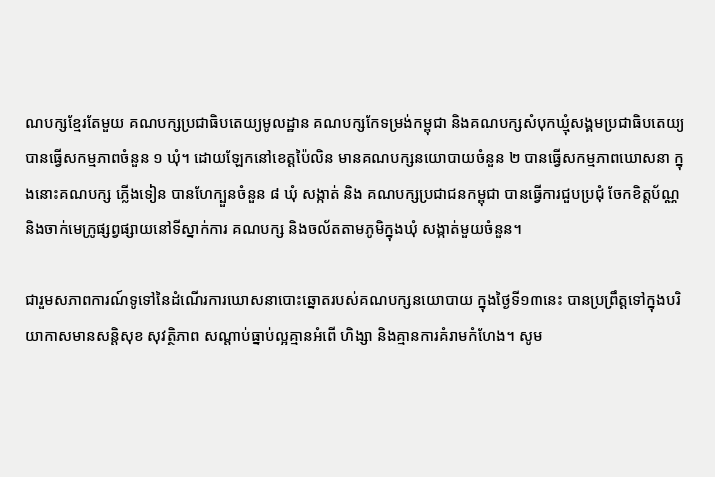ណបក្សខ្មែរតែមួយ គណបក្សប្រជាធិបតេយ្យមូលដ្ឋាន គណបក្សកែទម្រង់កម្ពុជា និងគណបក្សសំបុកឃ្មុំសង្គមប្រជាធិបតេយ្យ បានធ្វើសកម្មភាពចំនួន ១ ឃុំ។ ដោយឡែកនៅខេត្តប៉ៃលិន មានគណបក្សនយោបាយចំនួន ២ បានធ្វើសកម្មភាពឃោសនា ក្នុងនោះគណបក្ស ភ្លើងទៀន បានហែក្បួនចំនួន ៨ ឃុំ សង្កាត់ និង គណបក្សប្រជាជនកម្ពុជា បានធ្វើការជួបប្រជុំ ចែកខិត្តប័ណ្ណ និងចាក់មេក្រូផ្សព្វផ្សាយនៅទីស្នាក់ការ គណបក្ស និងចល័តតាមភូមិក្នុងឃុំ សង្កាត់មួយចំនួន។

ជារួមសភាពការណ៍ទូទៅនៃដំណើរការឃោសនាបោះឆ្នោតរបស់គណបក្សនយោបាយ ក្នុងថ្ងៃទី១៣នេះ បានប្រព្រឹត្តទៅក្នុងបរិយាកាសមានសន្តិសុខ សុវត្ថិភាព សណ្ដាប់ធ្នាប់ល្អគ្មានអំពើ ហិង្សា និងគ្មានការគំរាមកំហែង។ សូម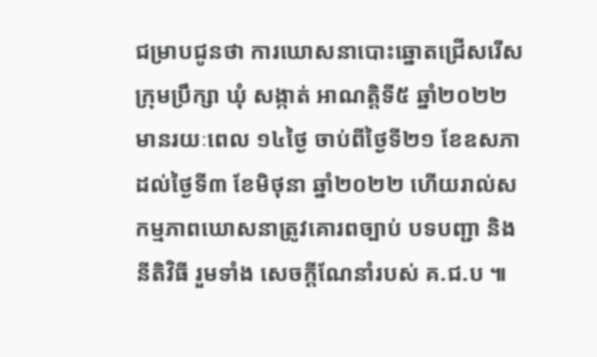ជម្រាបជូនថា ការឃោសនាបោះឆ្នោតជ្រើសរើសក្រុមប្រឹក្សា ឃុំ សង្កាត់ អាណត្តិទី៥ ឆ្នាំ២០២២ មានរយៈពេល ១៤ថ្ងៃ ចាប់ពីថ្ងៃទី២១ ខែឧសភាដល់ថ្ងៃទី៣ ខែមិថុនា ឆ្នាំ២០២២ ហើយរាល់សកម្មភាពឃោសនាត្រូវគោរពច្បាប់ បទបញ្ជា និងនីតិវិធី រួមទាំង សេចក្ដីណែនាំរបស់ គ.ជ.ប ៕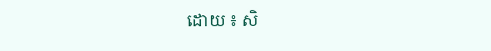ដោយ ៖ សិ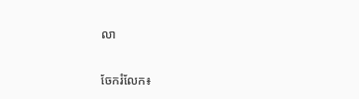លា


ចែករំលែក៖